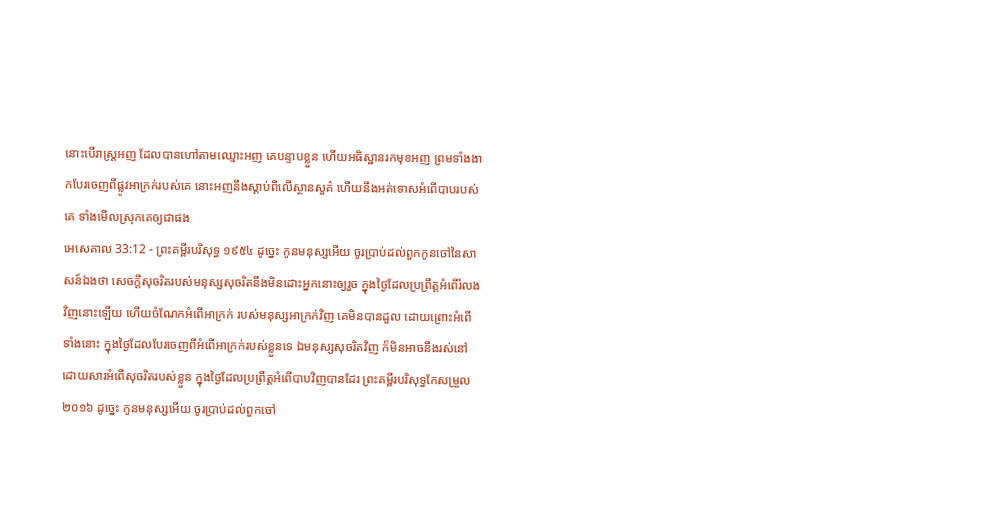នោះបើរាស្ត្រអញ ដែលបានហៅតាមឈ្មោះអញ គេបន្ទាបខ្លួន ហើយអធិស្ឋានរកមុខអញ ព្រមទាំងងាកបែរចេញពីផ្លូវអាក្រក់របស់គេ នោះអញនឹងស្តាប់ពីលើស្ថានសួគ៌ ហើយនឹងអត់ទោសអំពើបាបរបស់គេ ទាំងមើលស្រុកគេឲ្យជាផង
អេសេគាល 33:12 - ព្រះគម្ពីរបរិសុទ្ធ ១៩៥៤ ដូច្នេះ កូនមនុស្សអើយ ចូរប្រាប់ដល់ពួកកូនចៅនៃសាសន៍ឯងថា សេចក្ដីសុចរិតរបស់មនុស្សសុចរិតនឹងមិនដោះអ្នកនោះឲ្យរួច ក្នុងថ្ងៃដែលប្រព្រឹត្តអំពើរំលងវិញនោះឡើយ ហើយចំណែកអំពើអាក្រក់ របស់មនុស្សអាក្រក់វិញ គេមិនបានដួល ដោយព្រោះអំពើទាំងនោះ ក្នុងថ្ងៃដែលបែរចេញពីអំពើអាក្រក់របស់ខ្លួនទេ ឯមនុស្សសុចរិតវិញ ក៏មិនអាចនឹងរស់នៅ ដោយសារអំពើសុចរិតរបស់ខ្លួន ក្នុងថ្ងៃដែលប្រព្រឹត្តអំពើបាបវិញបានដែរ ព្រះគម្ពីរបរិសុទ្ធកែសម្រួល ២០១៦ ដូច្នេះ កូនមនុស្សអើយ ចូរប្រាប់ដល់ពួកចៅ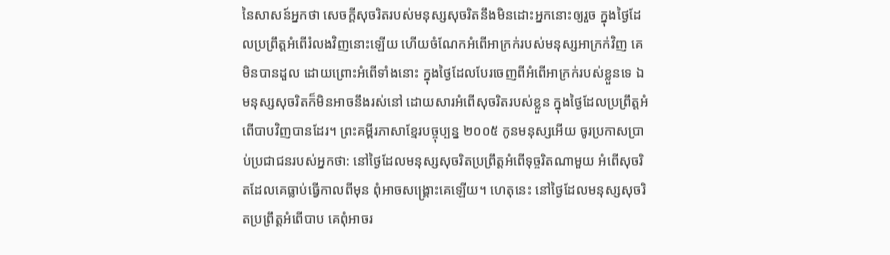នៃសាសន៍អ្នកថា សេចក្ដីសុចរិតរបស់មនុស្សសុចរិតនឹងមិនដោះអ្នកនោះឲ្យរួច ក្នុងថ្ងៃដែលប្រព្រឹត្តអំពើរំលងវិញនោះឡើយ ហើយចំណែកអំពើអាក្រក់របស់មនុស្សអាក្រក់វិញ គេមិនបានដួល ដោយព្រោះអំពើទាំងនោះ ក្នុងថ្ងៃដែលបែរចេញពីអំពើអាក្រក់របស់ខ្លួនទេ ឯមនុស្សសុចរិតក៏មិនអាចនឹងរស់នៅ ដោយសារអំពើសុចរិតរបស់ខ្លួន ក្នុងថ្ងៃដែលប្រព្រឹត្តអំពើបាបវិញបានដែរ។ ព្រះគម្ពីរភាសាខ្មែរបច្ចុប្បន្ន ២០០៥ កូនមនុស្សអើយ ចូរប្រកាសប្រាប់ប្រជាជនរបស់អ្នកថា: នៅថ្ងៃដែលមនុស្សសុចរិតប្រព្រឹត្តអំពើទុច្ចរិតណាមួយ អំពើសុចរិតដែលគេធ្លាប់ធ្វើកាលពីមុន ពុំអាចសង្គ្រោះគេឡើយ។ ហេតុនេះ នៅថ្ងៃដែលមនុស្សសុចរិតប្រព្រឹត្តអំពើបាប គេពុំអាចរ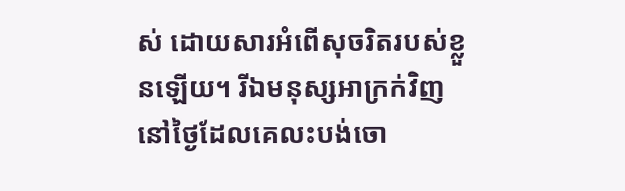ស់ ដោយសារអំពើសុចរិតរបស់ខ្លួនឡើយ។ រីឯមនុស្សអាក្រក់វិញ នៅថ្ងៃដែលគេលះបង់ចោ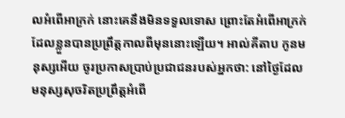លអំពើអាក្រក់ នោះគេនឹងមិនទទួលទោស ព្រោះតែអំពើអាក្រក់ដែលខ្លួនបានប្រព្រឹត្តកាលពីមុននោះឡើយ។ អាល់គីតាប កូនមនុស្សអើយ ចូរប្រកាសប្រាប់ប្រជាជនរបស់អ្នកថា: នៅថ្ងៃដែលមនុស្សសុចរិតប្រព្រឹត្តអំពើ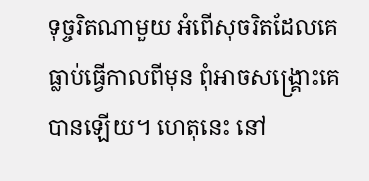ទុច្ចរិតណាមួយ អំពើសុចរិតដែលគេធ្លាប់ធ្វើកាលពីមុន ពុំអាចសង្គ្រោះគេបានឡើយ។ ហេតុនេះ នៅ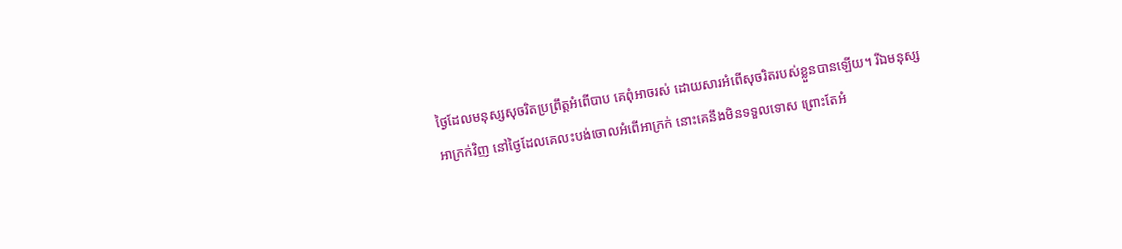ថ្ងៃដែលមនុស្សសុចរិតប្រព្រឹត្តអំពើបាប គេពុំអាចរស់ ដោយសារអំពើសុចរិតរបស់ខ្លួនបានឡើយ។ រីឯមនុស្សអាក្រក់វិញ នៅថ្ងៃដែលគេលះបង់ចោលអំពើអាក្រក់ នោះគេនឹងមិនទទួលទោស ព្រោះតែអំ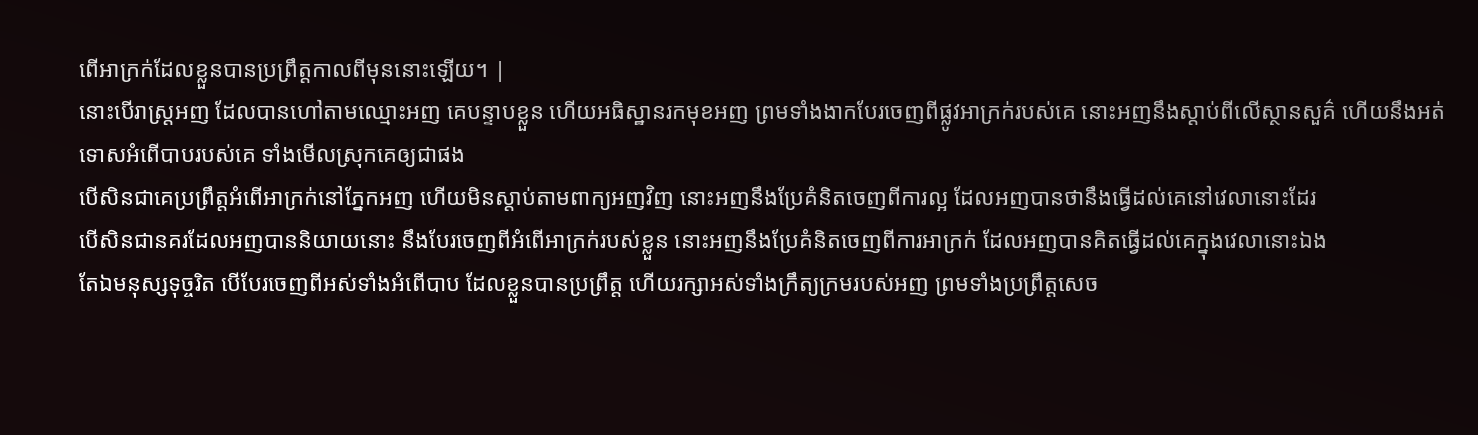ពើអាក្រក់ដែលខ្លួនបានប្រព្រឹត្តកាលពីមុននោះឡើយ។ |
នោះបើរាស្ត្រអញ ដែលបានហៅតាមឈ្មោះអញ គេបន្ទាបខ្លួន ហើយអធិស្ឋានរកមុខអញ ព្រមទាំងងាកបែរចេញពីផ្លូវអាក្រក់របស់គេ នោះអញនឹងស្តាប់ពីលើស្ថានសួគ៌ ហើយនឹងអត់ទោសអំពើបាបរបស់គេ ទាំងមើលស្រុកគេឲ្យជាផង
បើសិនជាគេប្រព្រឹត្តអំពើអាក្រក់នៅភ្នែកអញ ហើយមិនស្តាប់តាមពាក្យអញវិញ នោះអញនឹងប្រែគំនិតចេញពីការល្អ ដែលអញបានថានឹងធ្វើដល់គេនៅវេលានោះដែរ
បើសិនជានគរដែលអញបាននិយាយនោះ នឹងបែរចេញពីអំពើអាក្រក់របស់ខ្លួន នោះអញនឹងប្រែគំនិតចេញពីការអាក្រក់ ដែលអញបានគិតធ្វើដល់គេក្នុងវេលានោះឯង
តែឯមនុស្សទុច្ចរិត បើបែរចេញពីអស់ទាំងអំពើបាប ដែលខ្លួនបានប្រព្រឹត្ត ហើយរក្សាអស់ទាំងក្រឹត្យក្រមរបស់អញ ព្រមទាំងប្រព្រឹត្តសេច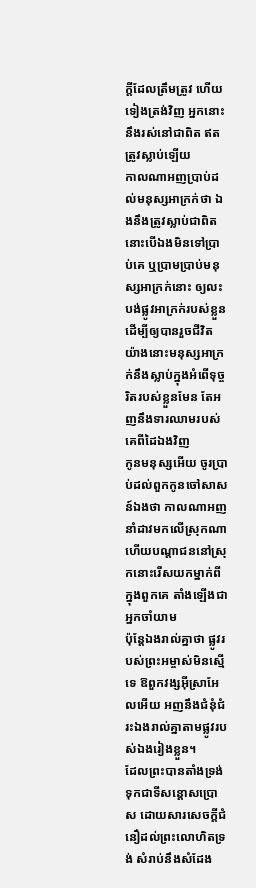ក្ដីដែលត្រឹមត្រូវ ហើយទៀងត្រង់វិញ អ្នកនោះនឹងរស់នៅជាពិត ឥតត្រូវស្លាប់ឡើយ
កាលណាអញប្រាប់ដល់មនុស្សអាក្រក់ថា ឯងនឹងត្រូវស្លាប់ជាពិត នោះបើឯងមិនទៅប្រាប់គេ ឬប្រាមប្រាប់មនុស្សអាក្រក់នោះ ឲ្យលះបង់ផ្លូវអាក្រក់របស់ខ្លួន ដើម្បីឲ្យបានរួចជីវិត យ៉ាងនោះមនុស្សអាក្រក់នឹងស្លាប់ក្នុងអំពើទុច្ចរិតរបស់ខ្លួនមែន តែអញនឹងទារឈាមរបស់គេពីដៃឯងវិញ
កូនមនុស្សអើយ ចូរប្រាប់ដល់ពួកកូនចៅសាសន៍ឯងថា កាលណាអញនាំដាវមកលើស្រុកណា ហើយបណ្តាជននៅស្រុកនោះរើសយកម្នាក់ពីក្នុងពួកគេ តាំងឡើងជាអ្នកចាំយាម
ប៉ុន្តែឯងរាល់គ្នាថា ផ្លូវរបស់ព្រះអម្ចាស់មិនស្មើទេ ឱពួកវង្សអ៊ីស្រាអែលអើយ អញនឹងជំនុំជំរះឯងរាល់គ្នាតាមផ្លូវរបស់ឯងរៀងខ្លួន។
ដែលព្រះបានតាំងទ្រង់ទុកជាទីសន្តោសប្រោស ដោយសារសេចក្ដីជំនឿដល់ព្រះលោហិតទ្រង់ សំរាប់នឹងសំដែង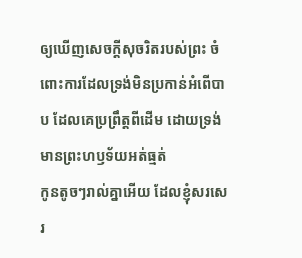ឲ្យឃើញសេចក្ដីសុចរិតរបស់ព្រះ ចំពោះការដែលទ្រង់មិនប្រកាន់អំពើបាប ដែលគេប្រព្រឹត្តពីដើម ដោយទ្រង់មានព្រះហឫទ័យអត់ធ្មត់
កូនតូចៗរាល់គ្នាអើយ ដែលខ្ញុំសរសេរ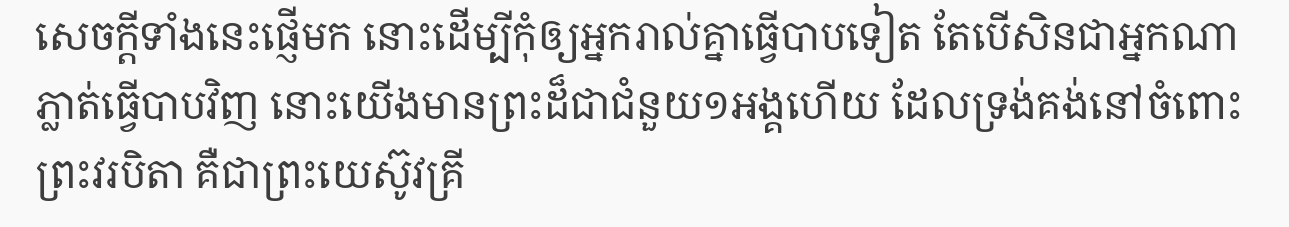សេចក្ដីទាំងនេះផ្ញើមក នោះដើម្បីកុំឲ្យអ្នករាល់គ្នាធ្វើបាបទៀត តែបើសិនជាអ្នកណាភ្លាត់ធ្វើបាបវិញ នោះយើងមានព្រះដ៏ជាជំនួយ១អង្គហើយ ដែលទ្រង់គង់នៅចំពោះព្រះវរបិតា គឺជាព្រះយេស៊ូវគ្រី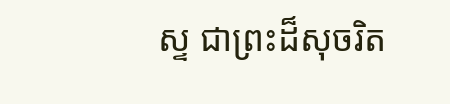ស្ទ ជាព្រះដ៏សុចរិត